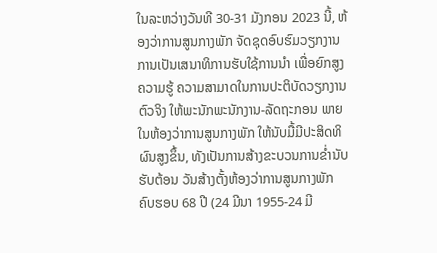ໃນລະຫວ່າງວັນທີ 30-31 ມັງກອນ 2023 ນີ້, ຫ້ອງວ່າການສູນກາງພັກ ຈັດຊຸດອົບຮົມວຽກງານການເປັນເສນາທິການຮັບໃຊ້ການນຳ ເພື່ອຍົກສູງຄວາມຮູ້ ຄວາມສາມາດໃນການປະຕິບັດວຽກງານຕົວຈິງ ໃຫ້ພະນັກພະນັກງານ-ລັດຖະກອນ ພາຍໃນຫ້ອງວ່າການສູນກາງພັກ ໃຫ້ນັບມື້ມີປະສິດທິຜົນສູງຂຶ້ນ, ທັງເປັນການສ້າງຂະບວນການຂໍ່ານັບຮັບຕ້ອນ ວັນສ້າງຕັ້ງຫ້ອງວ່າການສູນກາງພັກ ຄົບຮອບ 68 ປີ (24 ມີນາ 1955-24 ມີ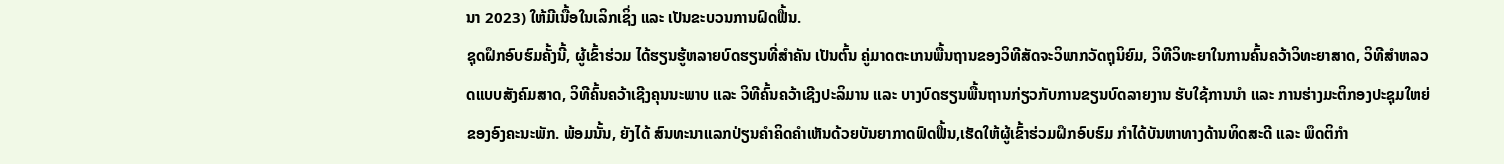ນາ 2023) ໃຫ້ມີເນື້ອໃນເລິກເຊິ່ງ ແລະ ເປັນຂະບວນການຝົດຟື້ນ.
ຊຸດຝຶກອົບຮົມຄັ້ງນີ້, ຜູ້ເຂົ້າຮ່ວມ ໄດ້ຮຽນຮູ້ຫລາຍບົດຮຽນທີ່ສຳຄັນ ເປັນຕົ້ນ ຄູ່ມາດຕະເກນພື້ນຖານຂອງວິທີສັດຈະວິພາກວັດຖຸນິຍົມ, ວິທີວິທະຍາໃນການຄົ້ນຄວ້າວິທະຍາສາດ, ວິທີສຳຫລວດແບບສັງຄົມສາດ, ວິທີຄົ້ນຄວ້າເຊີງຄຸນນະພາບ ແລະ ວິທີຄົ້ນຄວ້າເຊີງປະລິມານ ແລະ ບາງບົດຮຽນພື້ນຖານກ່ຽວກັບການຂຽນບົດລາຍງານ ຮັບໃຊ້ການນຳ ແລະ ການຮ່າງມະຕິກອງປະຊຸມໃຫຍ່ຂອງອົງຄະນະພັກ. ພ້ອມນັ້ນ, ຍັງໄດ້ ສົນທະນາແລກປ່ຽນຄຳຄິດຄຳເຫັນດ້ວຍບັນຍາກາດຟົດຟື້ນ,ເຮັດໃຫ້ຜູ້ເຂົ້າຮ່ວມຝຶກອົບຮົມ ກຳໄດ້ບັນຫາທາງດ້ານທິດສະດີ ແລະ ພຶດຕິກຳ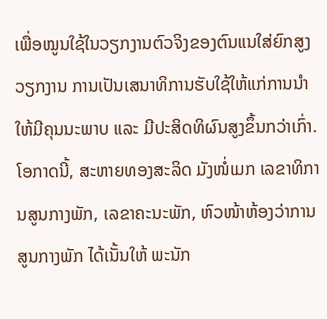ເພື່ອໝູນໃຊ້ໃນວຽກງານຕົວຈິງຂອງຕົນແນໃສ່ຍົກສູງວຽກງານ ການເປັນເສນາທິການຮັບໃຊ້ໃຫ້ແກ່ການນຳ ໃຫ້ມີຄຸນນະພາບ ແລະ ມີປະສິດທິຜົນສູງຂຶ້ນກວ່າເກົ່າ.
ໂອກາດນີ້, ສະຫາຍທອງສະລິດ ມັງໜໍ່ເມກ ເລຂາທິການສູນກາງພັກ, ເລຂາຄະນະພັກ, ຫົວໜ້າຫ້ອງວ່າການສູນກາງພັກ ໄດ້ເນັ້ນໃຫ້ ພະນັກ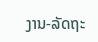ງານ-ລັດຖະ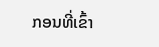ກອນທີ່ເຂົ້າ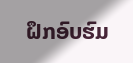ຝຶກອົບຮົມ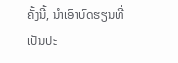ຄັ້ງນີ້, ນຳເອົາບົດຮຽນທີ່ເປັນປະ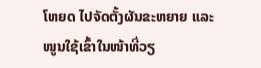ໂຫຍດ ໄປຈັດຕັ້ງຜັນຂະຫຍາຍ ແລະ ໜູນໃຊ້ເຂົ້າໃນໜ້າທີ່ວຽ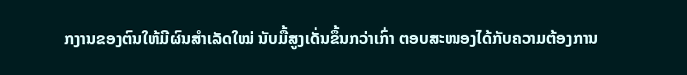ກງານຂອງຕົນໃຫ້ມີຜົນສໍາເລັດໃໝ່ ນັບມື້ສູງເດັ່ນຂຶ້ນກວ່າເກົ່າ ຕອບສະໜອງໄດ້ກັບຄວາມຕ້ອງການ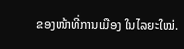ຂອງໜ້າທີ່ການເມືອງ ໃນໄລຍະໃໝ່.